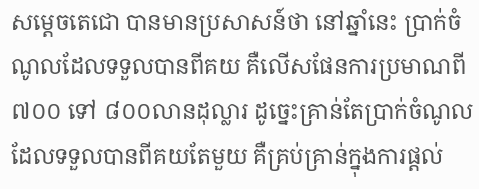សម្តេចតេជោ បានមានប្រសាសន៍ថា នៅឆ្នាំនេះ ប្រាក់ចំណូលដែលទទួលបានពីគយ គឺលើសផែនការប្រមាណពី ៧០០ ទៅ ៨០០លានដុល្លារ ដូច្នេះគ្រាន់តែប្រាក់ចំណូលដែលទទួលបានពីគយតែមួយ គឺគ្រប់គ្រាន់ក្នុងការផ្តល់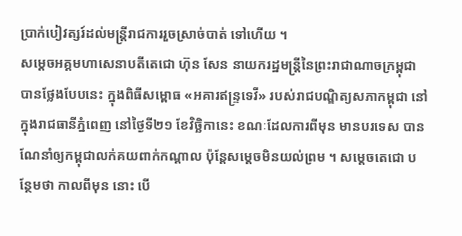ប្រាក់បៀវត្សរ៍ដល់មន្រ្តីរាជការរួចស្រាច់បាត់ ទៅហើយ ។
សម្តេចអគ្គមហាសេនាបតីតេជោ ហ៊ុន សែន នាយករដ្ឋមន្រ្តីនៃព្រះរាជាណាចក្រម្ពុជា បានថ្លែងបែបនេះ ក្នុងពិធីសម្ពោធ «អគារឥន្ទ្រទេវី» របស់រាជបណ្ឌិត្យសភាកម្ពុជា នៅក្នុងរាជធានីភ្នំពេញ នៅថ្ងៃទី២១ ខែវិច្ឆិកានេះ ខណៈដែលការពីមុន មានបរទេស បានណែនាំឲ្យកម្ពុជាលក់គយពាក់កណ្តាល ប៉ុន្តែសម្តេចមិនយល់ព្រម ។ សម្តេចតេជោ បន្ថែមថា កាលពីមុន នោះ បើ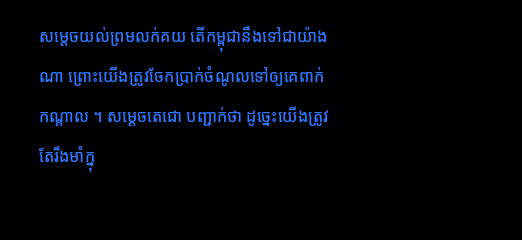សម្តេចយល់ព្រមលក់គយ តើកម្ពុជានឹងទៅជាយ៉ាងណា ព្រោះយើងត្រូវចែកប្រាក់ចំណូលទៅឲ្យគេពាក់កណ្តាល ។ សម្តេចតេជោ បញ្ជាក់ថា ដូច្នេះយើងត្រូវតែរឹងមាំក្នុ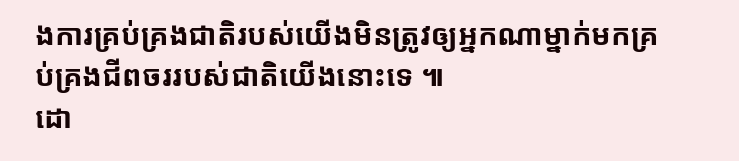ងការគ្រប់គ្រងជាតិរបស់យើងមិនត្រូវឲ្យអ្នកណាម្នាក់មកគ្រប់គ្រងជីពចររបស់ជាតិយើងនោះទេ ៕
ដោ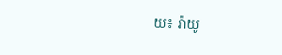យ៖ រ៉ាយូ